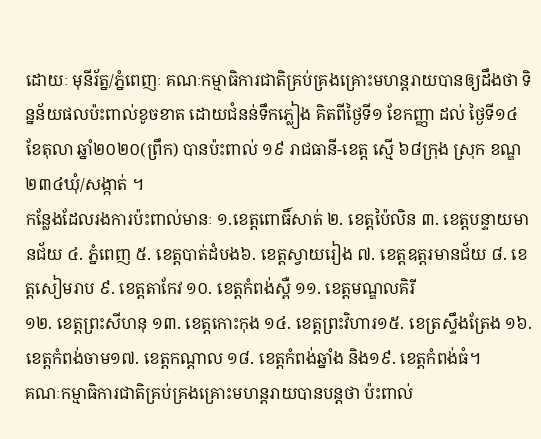ដោយៈ មុនីរ័ត្ន/ភ្នំពេញៈ គណៈកម្មាធិការជាតិគ្រប់គ្រងគ្រោះមហន្តរាយបានឲ្យដឹងថា ទិន្នន័យផលប៉ះពាល់ខូចខាត ដោយជំនន់ទឹកភ្លៀង គិតពីថ្ងៃទី១ ខែកញ្ញា ដល់ ថ្ងៃទី១៤ ខែតុលា ឆ្នាំ២០២០(ព្រឹក) បានប៉ះពាល់ ១៩ រាជធានី-ខេត្ត ស្មើ ៦៨ក្រុង ស្រុក ខណ្ឌ ២៣៤ឃុំ/សង្កាត់ ។
កន្លែងដែលរងការប៉ះពាល់មានៈ ១.ខេត្តពោធិ៍សាត់ ២. ខេត្តប៉ៃលិន ៣. ខេត្តបន្ទាយមានជ័យ ៤. ភ្នំពេញ ៥. ខេត្តបាត់ដំបង៦. ខេត្តស្វាយរៀង ៧. ខេត្តឧត្តរមានជ័យ ៨. ខេត្តសៀមរាប ៩. ខេត្តតាកែវ ១០. ខេត្តកំពង់ស្ពឺ ១១. ខេត្តមណ្ឌលគិរី
១២. ខេត្តព្រះសីហនុ ១៣. ខេត្តកោះកុង ១៤. ខេត្តព្រះវិហារ១៥. ខេត្រស្ទឹងត្រែង ១៦. ខេត្តកំពង់ចាម១៧. ខេត្តកណ្តាល ១៨. ខេត្តកំពង់ឆ្នាំង និង១៩. ខេត្តកំពង់ធំ។
គណៈកម្មាធិការជាតិគ្រប់គ្រងគ្រោះមហន្តរាយបានបន្តថា ប៉ះពាល់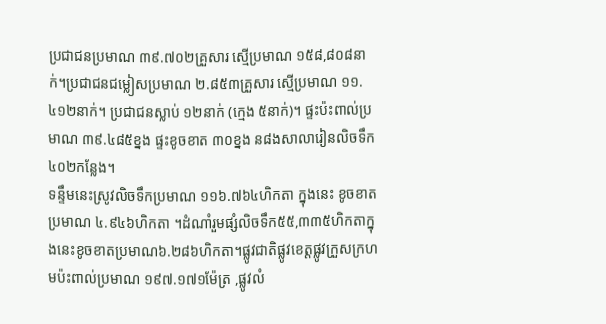ប្រជាជនប្រមាណ ៣៩.៧០២គ្រួសារ ស្មើប្រមាណ ១៥៨,៨០៨នាក់។ប្រជាជនជម្លៀសប្រមាណ ២.៨៥៣គ្រួសារ ស្មើប្រមាណ ១១.៤១២នាក់។ ប្រជាជនស្លាប់ ១២នាក់ (ក្មេង ៥នាក់)។ ផ្ទះប៉ះពាល់ប្រមាណ ៣៩.៤៨៥ខ្នង ផ្ទះខូចខាត ៣០ខ្នង ន៨ងសាលារៀនលិចទឹក ៤០២កន្លែង។
ទន្ទឹមនេះស្រូវលិចទឹកប្រមាណ ១១៦.៧៦៤ហិកតា ក្នុងនេះ ខូចខាតប្រមាណ ៤.៩៤៦ហិកតា ។ដំណាំរួមផ្សំលិចទឹក៥៥,៣៣៥ហិកតាក្នុងនេះខូចខាតប្រមាណ៦.២៨៦ហិកតា។ផ្លូវជាតិផ្លូវខេត្តផ្លូវក្រួសក្រហមប៉ះពាល់ប្រមាណ ១៩៧.១៧១ម៉ែត្រ ,ផ្លូវលំ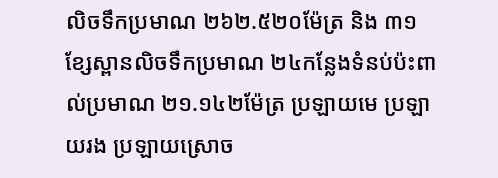លិចទឹកប្រមាណ ២៦២.៥២០ម៉ែត្រ និង ៣១ខ្សែស្ពានលិចទឹកប្រមាណ ២៤កន្លែងទំនប់ប៉ះពាល់ប្រមាណ ២១.១៤២ម៉ែត្រ ប្រឡាយមេ ប្រឡាយរង ប្រឡាយស្រោច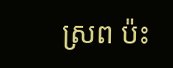ស្រព ប៉ះ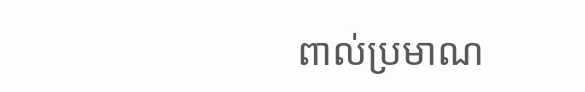ពាល់ប្រមាណ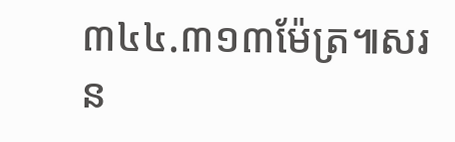៣៤៤.៣១៣ម៉ែត្រ៕សរន